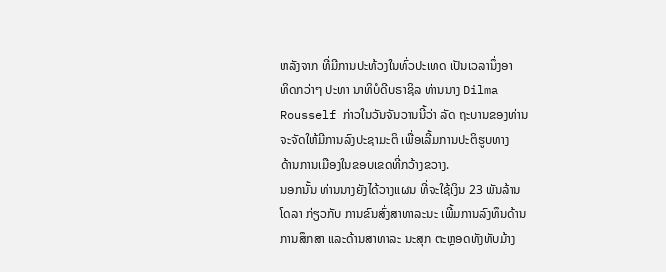ຫລັງຈາກ ທີ່ມີການປະທ້ວງໃນທົ່ວປະເທດ ເປັນເວລານຶ່ງອາ
ທິດກວ່າໆ ປະທາ ນາທິບໍດີບຣາຊິລ ທ່ານນາງ Dilma
Rousself ກ່າວໃນວັນຈັນວານນີ້ວ່າ ລັດ ຖະບານຂອງທ່ານ
ຈະຈັດໃຫ້ມີການລົງປະຊາມະຕິ ເພື່ອເລີ້ມການປະຕິຮູບທາງ
ດ້ານການເມືອງໃນຂອບເຂດທີ່ກວ້າງຂວາງ.
ນອກນັ້ນ ທ່ານນາງຍັງໄດ້ວາງແຜນ ທີ່ຈະໃຊ້ເງິນ 23 ພັນລ້ານ
ໂດລາ ກ່ຽວກັບ ການຂົນສົ່ງສາທາລະນະ ເພີ້ມການລົງທຶນດ້ານ
ການສຶກສາ ແລະດ້ານສາທາລະ ນະສຸກ ຕະຫຼອດທັງທັບມ້າງ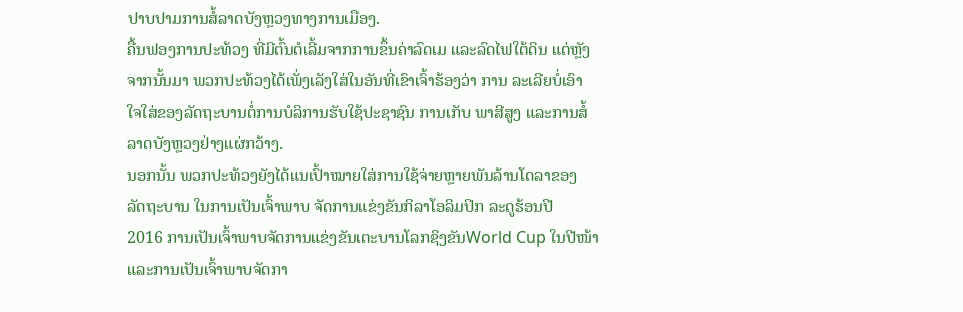ປາບປາມການສໍ້ລາດບັງຫຼວງທາງການເມືອງ.
ຄື້ນຟອງການປະທ້ວງ ທີ່ມີຕົ້ນຕໍເລີ້ມຈາກການຂຶ້ນຄ່າລົດເມ ແລະລົດໄຟໃຕ້ດິນ ແຕ່ຫຼັງ
ຈາກນັ້ນມາ ພວກປະທ້ວງໄດ້ເພັ່ງເລັງໃສ່ໃນອັນທີ່ເຂົາເຈົ້າຮ້ອງວ່າ ການ ລະເລີຍບໍ່ເອົາ
ໃຈໃສ່ຂອງລັດຖະບານຕໍ່ການບໍລິການຮັບໃຊ້ປະຊາຊົນ ການເກັບ ພາສີສູງ ແລະການສໍ້
ລາດບັງຫຼວງຢ່າງແຜ່ກວ້າງ.
ນອກນັ້ນ ພວກປະທ້ວງຍັງໄດ້ແນເປົ້າໝາຍໃສ່ການໃຊ້ຈ່າຍຫຼາຍພັນລ້ານໂດລາຂອງ
ລັດຖະບານ ໃນການເປັນເຈົ້າພາບ ຈັດການແຂ່ງຂັນກິລາໂອລິມປິກ ລະດູຮ້ອນປີ
2016 ການເປັນເຈົ້າພາບຈັດການແຂ່ງຂັນເຕະບານໂລກຊິງຂັນWorld Cup ໃນປີໜ້າ
ແລະການເປັນເຈົ້າພາບຈັດກາ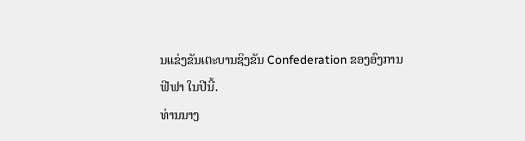ນແຂ່ງຂັນເຕະບານຊິງຂັນ Confederation ຂອງອົງການ
ຟີຟາ ໃນປີນີ້.
ທ່ານນາງ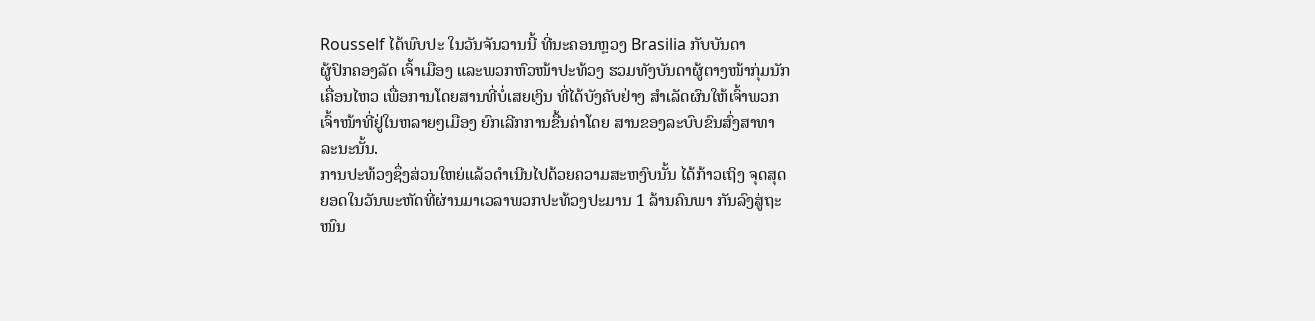Rousself ໄດ້ພົບປະ ໃນວັນຈັນວານນີ້ ທີ່ນະຄອນຫຼວງ Brasilia ກັບບັນດາ
ຜູ້ປົກຄອງລັດ ເຈົ້າເມືອງ ແລະພວກຫົວໜ້າປະທ້ວງ ຮວມທັງບັນດາຜູ້ຕາງໜ້າກຸ່ມນັກ
ເຄື່ອນໄຫວ ເພື່ອການໂດຍສານທີ່ບໍ່ເສຍເງິນ ທີ່ໄດ້ບັງຄັບຢ່າງ ສຳເລັດຜົນໃຫ້ເຈົ້າພວກ
ເຈົ້າໜ້າທີ່ຢູ່ໃນຫລາຍໆເມືອງ ຍົກເລີກການຂື້ນຄ່າໂດຍ ສານຂອງລະບົບຂົນສົ່ງສາທາ
ລະນະນັ້ນ.
ການປະທ້ວງຊຶ່ງສ່ວນໃຫຍ່ແລ້ວດຳເນີນໄປດ້ວຍຄວາມສະຫງົບນັ້ນ ໄດ້ກ້າວເຖິງ ຈຸດສຸດ
ຍອດໃນວັນພະຫັດທີ່ຜ່ານມາເວລາພວກປະທ້ວງປະມານ 1 ລ້ານຄົນພາ ກັນລົງສູ່ຖະ
ໜົນ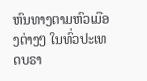ຫົນທາງຕາມຫົວເມືອງຕ່າງໆ ໃນທົ່ວປະເທດບຣາ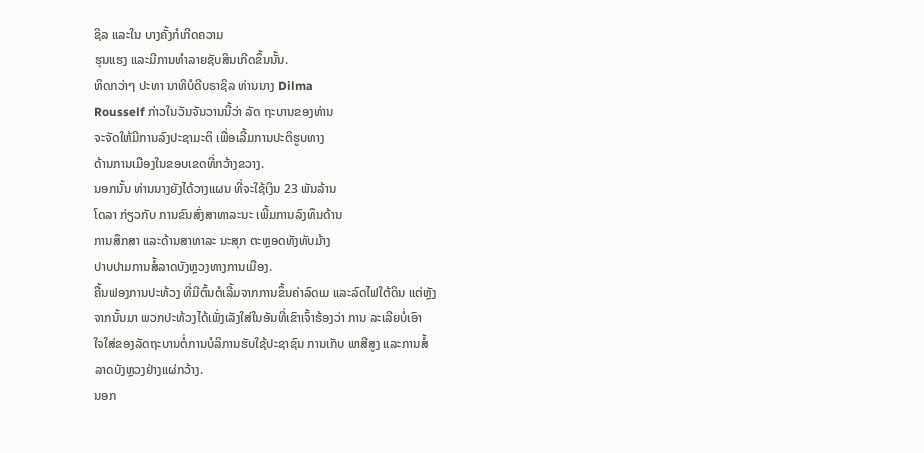ຊິລ ແລະໃນ ບາງຄັ້ງກໍເກີດຄວາມ
ຮຸນແຮງ ແລະມີການທໍາລາຍຊັບສິນເກີດຂຶ້ນນັ້ນ.
ທິດກວ່າໆ ປະທາ ນາທິບໍດີບຣາຊິລ ທ່ານນາງ Dilma
Rousself ກ່າວໃນວັນຈັນວານນີ້ວ່າ ລັດ ຖະບານຂອງທ່ານ
ຈະຈັດໃຫ້ມີການລົງປະຊາມະຕິ ເພື່ອເລີ້ມການປະຕິຮູບທາງ
ດ້ານການເມືອງໃນຂອບເຂດທີ່ກວ້າງຂວາງ.
ນອກນັ້ນ ທ່ານນາງຍັງໄດ້ວາງແຜນ ທີ່ຈະໃຊ້ເງິນ 23 ພັນລ້ານ
ໂດລາ ກ່ຽວກັບ ການຂົນສົ່ງສາທາລະນະ ເພີ້ມການລົງທຶນດ້ານ
ການສຶກສາ ແລະດ້ານສາທາລະ ນະສຸກ ຕະຫຼອດທັງທັບມ້າງ
ປາບປາມການສໍ້ລາດບັງຫຼວງທາງການເມືອງ.
ຄື້ນຟອງການປະທ້ວງ ທີ່ມີຕົ້ນຕໍເລີ້ມຈາກການຂຶ້ນຄ່າລົດເມ ແລະລົດໄຟໃຕ້ດິນ ແຕ່ຫຼັງ
ຈາກນັ້ນມາ ພວກປະທ້ວງໄດ້ເພັ່ງເລັງໃສ່ໃນອັນທີ່ເຂົາເຈົ້າຮ້ອງວ່າ ການ ລະເລີຍບໍ່ເອົາ
ໃຈໃສ່ຂອງລັດຖະບານຕໍ່ການບໍລິການຮັບໃຊ້ປະຊາຊົນ ການເກັບ ພາສີສູງ ແລະການສໍ້
ລາດບັງຫຼວງຢ່າງແຜ່ກວ້າງ.
ນອກ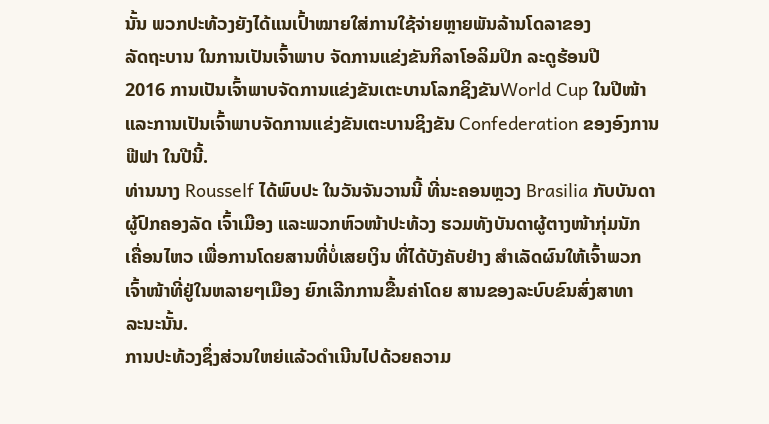ນັ້ນ ພວກປະທ້ວງຍັງໄດ້ແນເປົ້າໝາຍໃສ່ການໃຊ້ຈ່າຍຫຼາຍພັນລ້ານໂດລາຂອງ
ລັດຖະບານ ໃນການເປັນເຈົ້າພາບ ຈັດການແຂ່ງຂັນກິລາໂອລິມປິກ ລະດູຮ້ອນປີ
2016 ການເປັນເຈົ້າພາບຈັດການແຂ່ງຂັນເຕະບານໂລກຊິງຂັນWorld Cup ໃນປີໜ້າ
ແລະການເປັນເຈົ້າພາບຈັດການແຂ່ງຂັນເຕະບານຊິງຂັນ Confederation ຂອງອົງການ
ຟີຟາ ໃນປີນີ້.
ທ່ານນາງ Rousself ໄດ້ພົບປະ ໃນວັນຈັນວານນີ້ ທີ່ນະຄອນຫຼວງ Brasilia ກັບບັນດາ
ຜູ້ປົກຄອງລັດ ເຈົ້າເມືອງ ແລະພວກຫົວໜ້າປະທ້ວງ ຮວມທັງບັນດາຜູ້ຕາງໜ້າກຸ່ມນັກ
ເຄື່ອນໄຫວ ເພື່ອການໂດຍສານທີ່ບໍ່ເສຍເງິນ ທີ່ໄດ້ບັງຄັບຢ່າງ ສຳເລັດຜົນໃຫ້ເຈົ້າພວກ
ເຈົ້າໜ້າທີ່ຢູ່ໃນຫລາຍໆເມືອງ ຍົກເລີກການຂື້ນຄ່າໂດຍ ສານຂອງລະບົບຂົນສົ່ງສາທາ
ລະນະນັ້ນ.
ການປະທ້ວງຊຶ່ງສ່ວນໃຫຍ່ແລ້ວດຳເນີນໄປດ້ວຍຄວາມ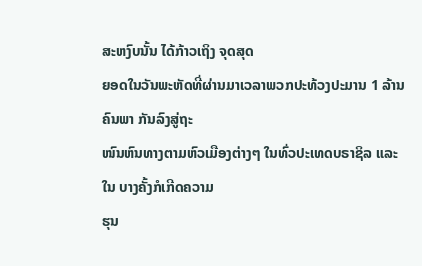ສະຫງົບນັ້ນ ໄດ້ກ້າວເຖິງ ຈຸດສຸດ
ຍອດໃນວັນພະຫັດທີ່ຜ່ານມາເວລາພວກປະທ້ວງປະມານ 1 ລ້ານຄົນພາ ກັນລົງສູ່ຖະ
ໜົນຫົນທາງຕາມຫົວເມືອງຕ່າງໆ ໃນທົ່ວປະເທດບຣາຊິລ ແລະໃນ ບາງຄັ້ງກໍເກີດຄວາມ
ຮຸນ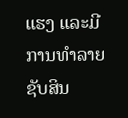ແຮງ ແລະມີການທໍາລາຍຊັບສິນ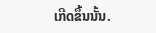ເກີດຂຶ້ນນັ້ນ.